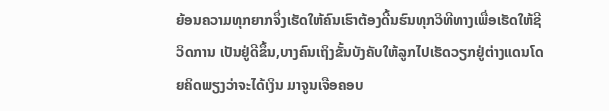ຍ້ອນຄວາມທຸກຍາກຈຶ່ງເຮັດໃຫ້ຄົນເຮົາຕ້ອງດີ້ນຮົນທຸກວິທີທາງເພື່ອເຮັດໃຫ້ຊີວິດການ ເປັນຢູ່ດີຂຶ້ນ,ບາງຄົນເຖິງຂັ້ນບັງຄັບໃຫ້ລູກໄປເຮັດວຽກຢູ່ຕ່າງແດນໂດຍຄິດພຽງວ່າຈະໄດ້ເງິນ ມາຈູນເຈືອຄອບ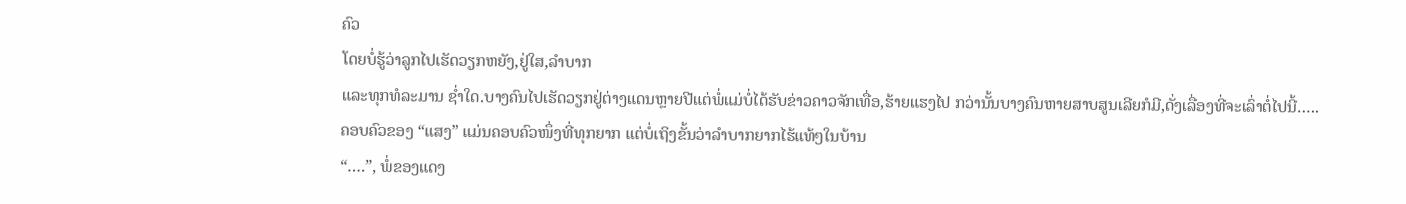ຄົວ
ໂດຍບໍ່ຮູ້ວ່າລູກໄປເຮັດວຽກຫຍັງ,ຢູ່ໃສ,ລຳບາກ
ແລະທຸກທໍລະມານ ຊ່ຳໃດ.ບາງຄົນໄປເຮັດວຽກຢູ່ຕ່າງແດນຫຼາຍປີແຕ່ພໍ່ແມ່ບໍ່ໄດ້ຮັບຂ່າວຄາວຈັກເທື່ອ,ຮ້າຍແຮງໄປ ກວ່ານັ້ນບາງຄົນຫາຍສາບສູນເລີຍກໍມີ,ດັ່ງເລື່ອງທີ່ຈະເລົ່າຕໍ່ໄປນີ້…..
ຄອບຄົວຂອງ “ແສງ” ແມ່ນຄອບຄົວໜຶ່ງທີ່ທຸກຍາກ ແຕ່ບໍ່ເຖິງຂັ້ນວ່າລຳບາກຍາກໄຮ້ແທ້ໆໃນບ້ານ
“….”, ພໍ່ຂອງແດງ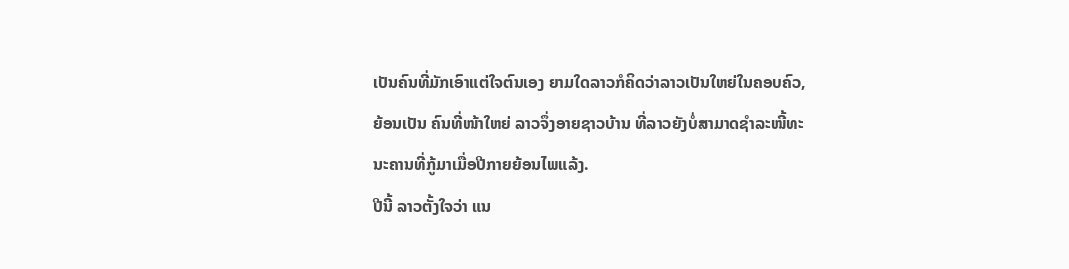ເປັນຄົນທີ່ມັກເອົາແຕ່ໃຈຕົນເອງ ຍາມໃດລາວກໍຄິດວ່າລາວເປັນໃຫຍ່ໃນຄອບຄົວ,
ຍ້ອນເປັນ ຄົນທີ່ໜ້າໃຫຍ່ ລາວຈຶ່ງອາຍຊາວບ້ານ ທີ່ລາວຍັງບໍ່ສາມາດຊຳລະໜີ້ທະນະຄານທີ່ກູ້ມາເມື່ອປີກາຍຍ້ອນໄພແລ້ງ.
ປີນີ້ ລາວຕັ້ງໃຈວ່າ ແນ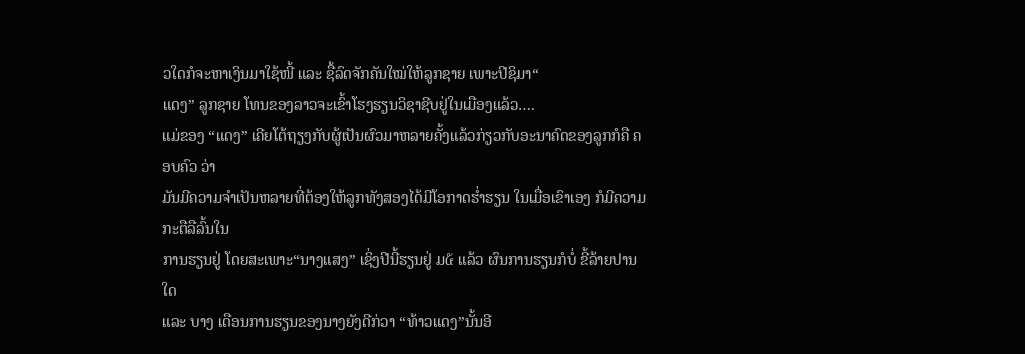ວໃດກໍຈະຫາເງິນມາໃຊ້ໜີ້ ແລະ ຊື້ລົດຈັກຄັນໃໝ່ໃຫ້ລູກຊາຍ ເພາະປີຊິມາ“
ແດງ” ລູກຊາຍ ໂທນຂອງລາວຈະເຂົ້າໂຮງຮຽນວິຊາຊີບຢູ່ໃນເມືອງແລ້ວ….
ແມ່ຂອງ “ແດງ” ເຄີຍໂຕ້ຖຽງກັບຜູ້ເປັນຜົວມາຫລາຍຄັ້ງແລ້ວກ່ຽວກັບອະນາຄົດຂອງລູກກໍຄື ຄອບຄົວ ວ່າ
ມັນມີຄວາມຈຳເປັນຫລາຍທີ່ຕ້ອງໃຫ້ລູກທັງສອງໄດ້ມີໂອກາດຮ່ຳຮຽນ ໃນເມື່ອເຂົາເອງ ກໍມີຄວາມ ກະຕືລືລົ້ນໃນ
ການຮຽນຢູ່ ໂດຍສະເພາະ“ນາງແສງ” ເຊິ່ງປີນີ້ຮຽນຢູ່ ມ໕ ແລ້ວ ຜົນການຮຽນກໍບໍ່ ຂີ້ລ້າຍປານໃດ
ແລະ ບາງ ເດືອນການຮຽນຂອງນາງຍັງດີກ່ວາ “ທ້າວແດງ”ນັ້ນອີ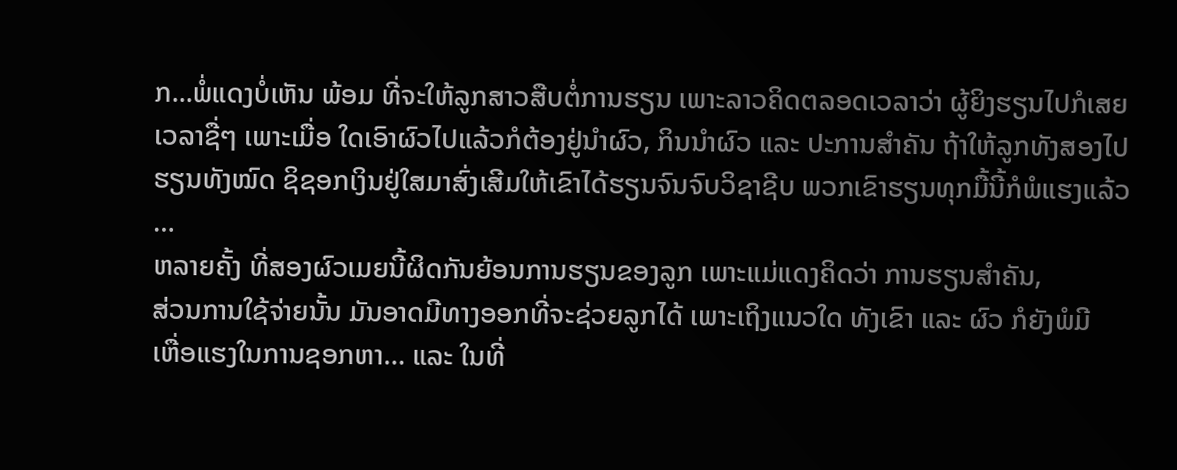ກ...ພໍ່ແດງບໍ່ເຫັນ ພ້ອມ ທີ່ຈະໃຫ້ລູກສາວສືບຕໍ່ການຮຽນ ເພາະລາວຄິດຕລອດເວລາວ່າ ຜູ້ຍິງຮຽນໄປກໍເສຍ
ເວລາຊື່ໆ ເພາະເມື່ອ ໃດເອົາຜົວໄປແລ້ວກໍຕ້ອງຢູ່ນຳຜົວ, ກິນນຳຜົວ ແລະ ປະການສຳຄັນ ຖ້າໃຫ້ລູກທັງສອງໄປ
ຮຽນທັງໝົດ ຊິຊອກເງິນຢູ່ໃສມາສົ່ງເສີມໃຫ້ເຂົາໄດ້ຮຽນຈົນຈົບວິຊາຊີບ ພວກເຂົາຮຽນທຸກມື້ນີ້ກໍພໍແຮງແລ້ວ
…
ຫລາຍຄັ້ງ ທີ່ສອງຜົວເມຍນີ້ຜິດກັນຍ້ອນການຮຽນຂອງລູກ ເພາະແມ່ແດງຄິດວ່າ ການຮຽນສຳຄັນ,
ສ່ວນການໃຊ້ຈ່າຍນັ້ນ ມັນອາດມີທາງອອກທີ່ຈະຊ່ວຍລູກໄດ້ ເພາະເຖິງແນວໃດ ທັງເຂົາ ແລະ ຜົວ ກໍຍັງພໍມີ
ເຫື່ອແຮງໃນການຊອກຫາ… ແລະ ໃນທີ່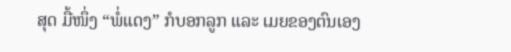ສຸດ ມື້ໜຶ່ງ “ພໍ່ແດງ” ກໍບອກລູກ ແລະ ເມຍຂອງຕົນເອງ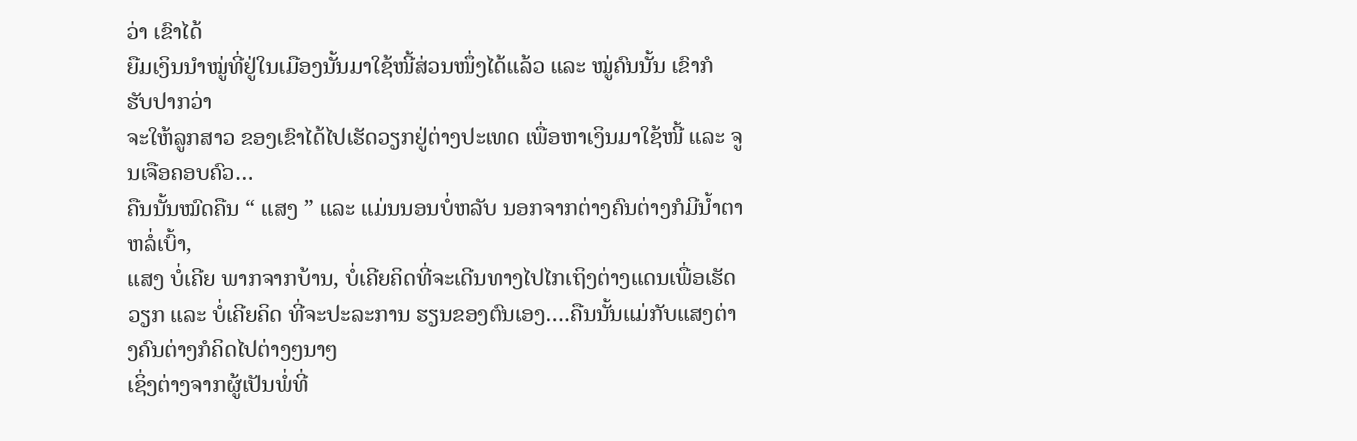ວ່າ ເຂົາໄດ້
ຍືມເງິນນຳໝູ່ທີ່ຢູ່ໃນເມືອງນັ້ນມາໃຊ້ໜີ້ສ່ວນໜຶ່ງໄດ້ແລ້ວ ແລະ ໝູ່ຄົນນັ້ນ ເຂົາກໍ ຮັບປາກວ່າ
ຈະໃຫ້ລູກສາວ ຂອງເຂົາໄດ້ໄປເຮັດວຽກຢູ່ຕ່າງປະເທດ ເພື່ອຫາເງິນມາໃຊ້ໜີ້ ແລະ ຈູນເຈືອຄອບຄົວ…
ຄືນນັ້ນໝົດຄືນ “ ແສງ ” ແລະ ແມ່ນນອນບໍ່ຫລັບ ນອກຈາກຕ່າງຄົນຕ່າງກໍມີນ້ຳຕາຫລໍ່ເບົ້າ,
ແສງ ບໍ່ເຄີຍ ພາກຈາກບ້ານ, ບໍ່ເຄີຍຄິດທີ່ຈະເດີນທາງໄປໄກເຖິງຕ່າງແດນເພື່ອເຮັດວຽກ ແລະ ບໍ່ເຄີຍຄິດ ທີ່ຈະປະລະການ ຮຽນຂອງຕົນເອງ….ຄືນນັ້ນແມ່ກັບແສງຕ່າງຄົນຕ່າງກໍຄິດໄປຕ່າງໆນາໆ
ເຊິ່ງຕ່າງຈາກຜູ້ເປັນພໍ່ທີ່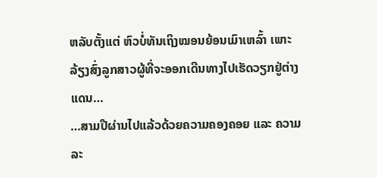ຫລັບຕັ້ງແຕ່ ຫົວບໍ່ທັນເຖິງໝອນຍ້ອນເມົາເຫລົ້າ ເພາະລ້ຽງສົ່ງລູກສາວຜູ້ທີ່ຈະອອກເດີນທາງໄປເຮັດວຽກຢູ່ຕ່າງແດນ…
…ສາມປີຜ່ານໄປແລ້ວດ້ວຍຄວາມຄອງຄອຍ ແລະ ຄວາມລະ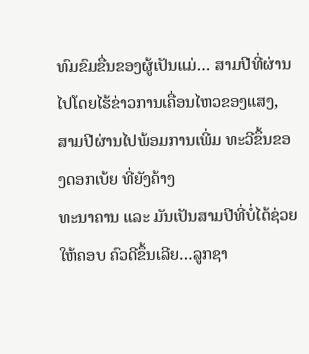ທົມຂົມຂື່ນຂອງຜູ້ເປັນແມ່… ສາມປີທີ່ຜ່ານ
ໄປໂດຍໄຮ້ຂ່າວການເຄື່ອນໄຫວຂອງແສງ, ສາມປີຜ່ານໄປພ້ອມການເພີ່ມ ທະວີຂຶ້ນຂອງດອກເບ້ຍ ທີ່ຍັງຄ້າງ
ທະນາຄານ ແລະ ມັນເປັນສາມປີທີ່ບໍ່ໄດ້ຊ່ວຍ ໃຫ້ຄອບ ຄົວດີຂຶ້ນເລີຍ…ລູກຊາ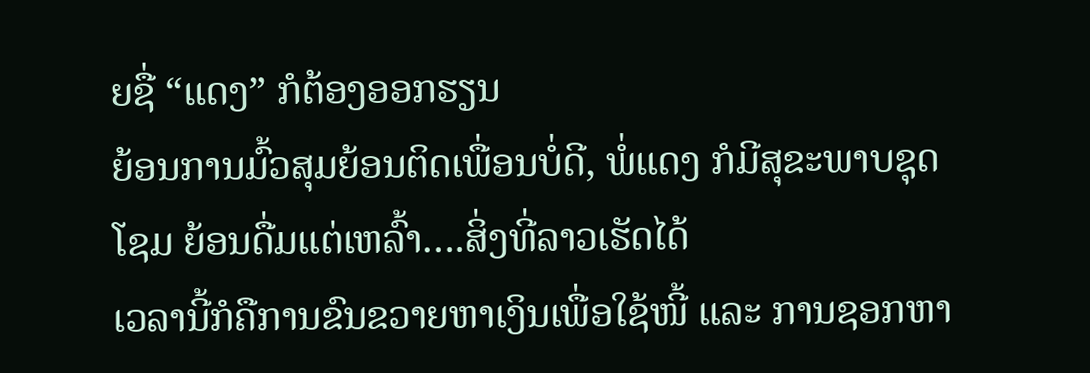ຍຊື່ “ແດງ” ກໍຕ້ອງອອກຮຽນ
ຍ້ອນການມົ້ວສຸມຍ້ອນຕິດເພື່ອນບໍ່ດີ, ພໍ່ແດງ ກໍມີສຸຂະພາບຊຸດໂຊມ ຍ້ອນດື່ມແຕ່ເຫລົ້າ….ສິ່ງທີ່ລາວເຮັດໄດ້
ເວລານີ້ກໍຄືການຂົນຂວາຍຫາເງິນເພື່ອໃຊ້ໜີ້ ແລະ ການຊອກຫາ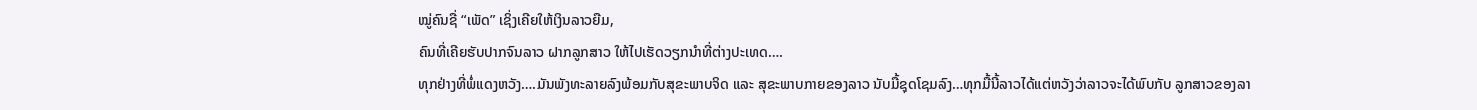ໝູ່ຄົນຊື່ “ເພັດ” ເຊິ່ງເຄີຍໃຫ້ເງິນລາວຍືມ,
ຄົນທີ່ເຄີຍຮັບປາກຈົນລາວ ຝາກລູກສາວ ໃຫ້ໄປເຮັດວຽກນຳທີ່ຕ່າງປະເທດ….
ທຸກຢ່າງທີ່ພໍ່ແດງຫວັງ….ມັນພັງທະລາຍລົງພ້ອມກັບສຸຂະພາບຈິດ ແລະ ສຸຂະພາບກາຍຂອງລາວ ນັບມື້ຊຸດໂຊມລົງ…ທຸກມື້ນີ້ລາວໄດ້ແຕ່ຫວັງວ່າລາວຈະໄດ້ພົບກັບ ລູກສາວຂອງລາ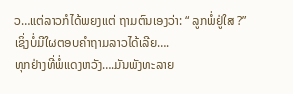ວ…ແຕ່ລາວກໍໄດ້ພຍງແຕ່ ຖາມຕົນເອງວ່າ: “ ລູກພໍ່ຢູ່ໃສ ?” ເຊິ່ງບໍ່ມີໃຜຕອບຄຳຖາມລາວໄດ້ເລີຍ….
ທຸກຢ່າງທີ່ພໍ່ແດງຫວັງ….ມັນພັງທະລາຍ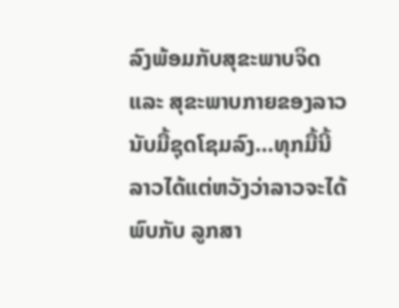ລົງພ້ອມກັບສຸຂະພາບຈິດ ແລະ ສຸຂະພາບກາຍຂອງລາວ ນັບມື້ຊຸດໂຊມລົງ…ທຸກມື້ນີ້ລາວໄດ້ແຕ່ຫວັງວ່າລາວຈະໄດ້ພົບກັບ ລູກສາ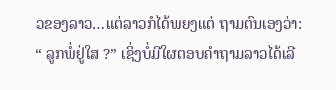ວຂອງລາວ…ແຕ່ລາວກໍໄດ້ພຍງແຕ່ ຖາມຕົນເອງວ່າ: “ ລູກພໍ່ຢູ່ໃສ ?” ເຊິ່ງບໍ່ມີໃຜຕອບຄຳຖາມລາວໄດ້ເລີ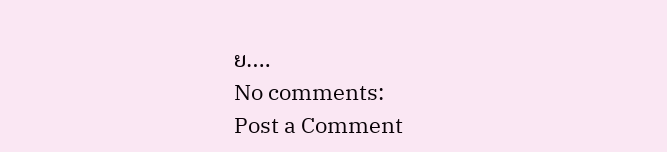ຍ….
No comments:
Post a Comment